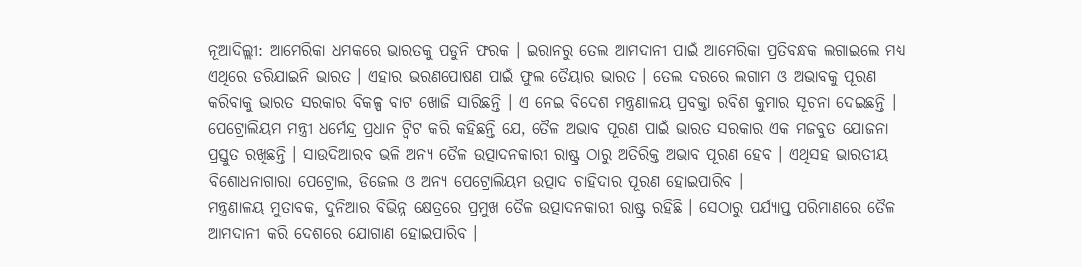ନୂଆଦିଲ୍ଲୀ: ଆମେରିକା ଧମକରେ ଭାରତକୁ ପଡୁନି ଫରକ । ଇରାନରୁ ତେଲ ଆମଦାନୀ ପାଇଁ ଆମେରିକା ପ୍ରତିବନ୍ଧକ ଲଗାଇଲେ ମଧ୍ୟ ଏଥିରେ ଡରିଯାଇନି ଭାରତ । ଏହାର ଭରଣପୋଷଣ ପାଇଁ ଫୁଲ ତୈୟାର ଭାରତ । ତେଲ ଦରରେ ଲଗାମ ଓ ଅଭାବକୁ ପୂରଣ କରିବାକୁ ଭାରତ ସରକାର ବିକଳ୍ପ ବାଟ ଖୋଜି ସାରିଛନ୍ତି । ଏ ନେଇ ବିଦେଶ ମନ୍ତ୍ରଣାଳୟ ପ୍ରବକ୍ତା ରବିଶ କୁମାର ସୂଚନା ଦେଇଛନ୍ତି ।
ପେଟ୍ରୋଲିୟମ ମନ୍ତ୍ରୀ ଧର୍ମେନ୍ଦ୍ର ପ୍ରଧାନ ଟ୍ବିଟ କରି କହିଛନ୍ତି ଯେ, ତୈଳ ଅଭାବ ପୂରଣ ପାଇଁ ଭାରତ ସରକାର ଏକ ମଜବୁତ ଯୋଜନା ପ୍ରସ୍ତୁତ ରଖିଛନ୍ତି । ସାଉଦିଆରବ ଭଳି ଅନ୍ୟ ତୈଳ ଉତ୍ପାଦନକାରୀ ରାଷ୍ଟ୍ର ଠାରୁ ଅତିରିକ୍ତ ଅଭାବ ପୂରଣ ହେବ । ଏଥିସହ ଭାରତୀୟ ବିଶୋଧନାଗାରା ପେଟ୍ରୋଲ, ଡିଜେଲ ଓ ଅନ୍ୟ ପେଟ୍ରୋଲିୟମ ଉତ୍ପାଦ ଚାହିଦାର ପୂରଣ ହୋଇପାରିବ ।
ମନ୍ତ୍ରଣାଳୟ ମୁତାବକ, ଦୁନିଆର ବିଭିନ୍ନ କ୍ଷେତ୍ରରେ ପ୍ରମୁଖ ତୈଳ ଉତ୍ପାଦନକାରୀ ରାଷ୍ଟ୍ର ରହିଛି । ସେଠାରୁ ପର୍ଯ୍ୟାପ୍ତ ପରିମାଣରେ ତୈଳ ଆମଦାନୀ କରି ଦେଶରେ ଯୋଗାଣ ହୋଇପାରିବ ।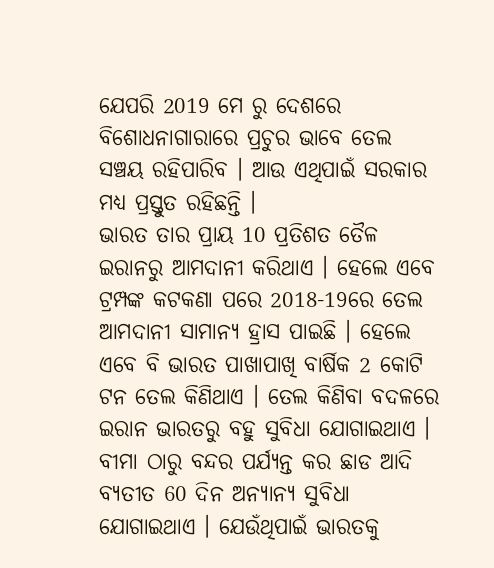ଯେପରି 2019 ମେ ରୁ ଦେଶରେ ବିଶୋଧନାଗାରାରେ ପ୍ରଚୁର ଭାବେ ତେଲ ସଞ୍ଚୟ ରହିପାରିବ । ଆଉ ଏଥିପାଇଁ ସରକାର ମଧ୍ୟ ପ୍ରସ୍ତୁତ ରହିଛନ୍ତି ।
ଭାରତ ତାର ପ୍ରାୟ 10 ପ୍ରତିଶତ ତୈଳ ଇରାନରୁ ଆମଦାନୀ କରିଥାଏ । ହେଲେ ଏବେ ଟ୍ରମ୍ପଙ୍କ କଟକଣା ପରେ 2018-19ରେ ତେଲ ଆମଦାନୀ ସାମାନ୍ୟ ହ୍ରାସ ପାଇଛି । ହେଲେ ଏବେ ବି ଭାରତ ପାଖାପାଖି ବାର୍ଷିକ 2 କୋଟି ଟନ ତେଲ କିଣିଥାଏ । ତେଲ କିଣିବା ବଦଳରେ ଇରାନ ଭାରତରୁ ବହୁ ସୁବିଧା ଯୋଗାଇଥାଏ । ବୀମା ଠାରୁ ବନ୍ଦର ପର୍ଯ୍ୟନ୍ତ କର ଛାଡ ଆଦି ବ୍ୟତୀତ 60 ଦିନ ଅନ୍ୟାନ୍ୟ ସୁବିଧା ଯୋଗାଇଥାଏ । ଯେଉଁଥିପାଇଁ ଭାରତକୁ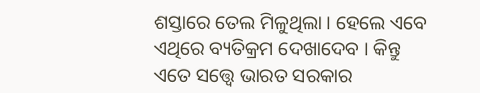ଶସ୍ତାରେ ତେଲ ମିଳୁଥିଲା । ହେଲେ ଏବେ ଏଥିରେ ବ୍ୟତିକ୍ରମ ଦେଖାଦେବ । କିନ୍ତୁ ଏତେ ସତ୍ତ୍ବେ ଭାରତ ସରକାର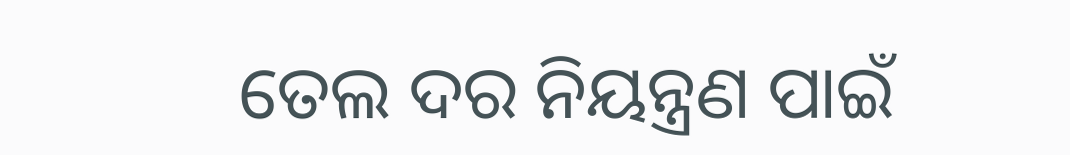ତେଲ ଦର ନିୟନ୍ତ୍ରଣ ପାଇଁ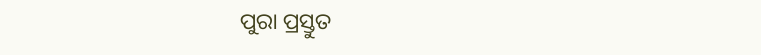ପୁରା ପ୍ରସ୍ତୁତ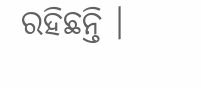ରହିଛନ୍ତି ।